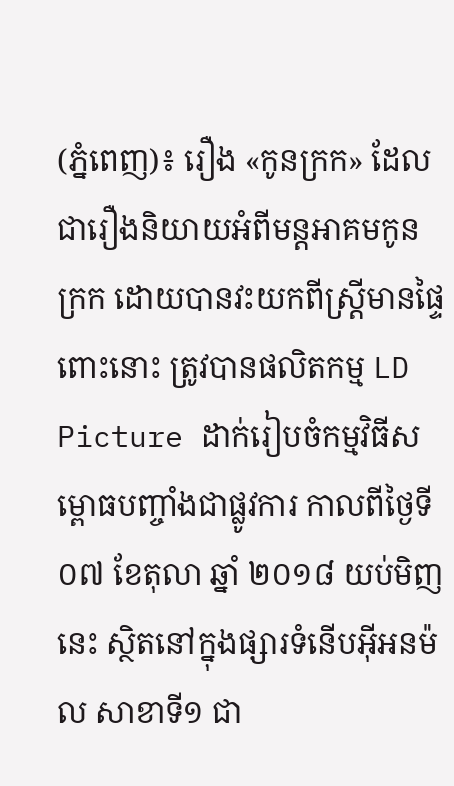(ភ្នំពេញ)៖ រឿង «កូនក្រក» ដែលជារឿងនិយាយអំពីមន្តអាគមកូនក្រក ដោយបានវះយកពីស្រ្ដីមានផ្ទៃពោះនោះ ត្រូវបានផលិតកម្ម LD Picture ដាក់រៀបចំកម្មវិធីសម្ពោធបញ្ចាំងជាផ្លូវការ កាលពីថ្ងៃទី ០៧ ខែតុលា ឆ្នាំ ២០១៨ យប់មិញនេះ ស្ថិតនៅក្នុងផ្សារទំនើបអ៊ីអនម៉ល សាខាទី១ ជា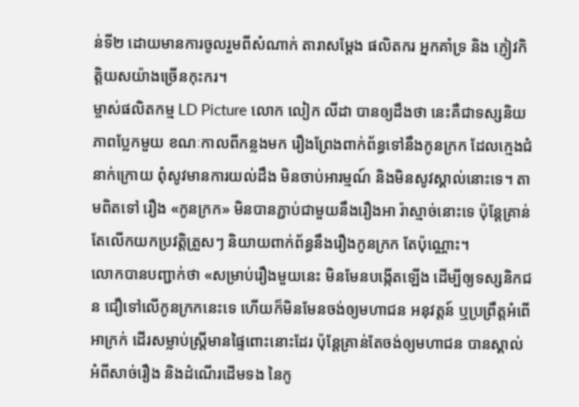ន់ទី២ ដោយមានការចូលរួមពីសំណាក់ តារាសម្ដែង ផលិតករ អ្នកគាំទ្រ និង ភ្ញៀវកិត្តិយសយ៉ាងច្រើនកុះករ។
ម្ចាស់ផលិតកម្ម LD Picture លោក លៀក លីដា បានឲ្យដឹងថា នេះគឺជាទស្សនិយភាពប្លែកមួយ ខណៈកាលពីកន្លងមក រឿងព្រែងពាក់ព័ន្ធទៅនឹងកូនក្រក ដែលក្មេងជំនាក់ក្រោយ ពុំសូវមានការយល់ដឹង មិនចាប់អារម្មណ៍ និងមិនសូវស្គាល់នោះទេ។ តាមពិតទៅ រឿង «កូនក្រក» មិនបានភ្ជាប់ជាមួយនឹងរឿងអា រ៉ាស្មាច់នោះទេ ប៉ុន្តែគ្រាន់តែលើកយកប្រវត្តិត្រួសៗ និយាយពាក់ព័ន្ធនឹងរឿងកូនក្រក តែប៉ុណ្ណោះ។
លោកបានបញ្ជាក់ថា «សម្រាប់រឿងមួយនេះ មិនមែនបង្កើតឡើង ដើម្បីឲ្យទស្សនិកជន ជឿទៅលើកូនក្រកនេះទេ ហើយក៏មិនមែនចង់ឲ្យមហាជន អនុវត្តន៍ ឬប្រព្រឹត្តអំពើអាក្រក់ ដើរសម្លាប់ស្រ្ដីមានផ្ទៃពោះនោះដែរ ប៉ុន្តែគ្រាន់តែចង់ឲ្យមហាជន បានស្គាល់អំពីសាច់រឿង និងដំណើរដើមទង នៃកូ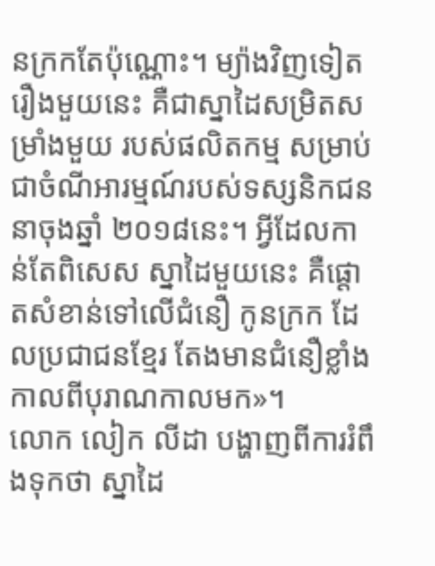នក្រកតែប៉ុណ្ណោះ។ ម្យ៉ាងវិញទៀត រឿងមួយនេះ គឺជាស្នាដៃសម្រិតសម្រាំងមួយ របស់ផលិតកម្ម សម្រាប់ជាចំណីអារម្មណ៍របស់ទស្សនិកជន នាចុងឆ្នាំ ២០១៨នេះ។ អ្វីដែលកាន់តែពិសេស ស្នាដៃមួយនេះ គឺផ្ដោតសំខាន់ទៅលើជំនឿ កូនក្រក ដែលប្រជាជនខ្មែរ តែងមានជំនឿខ្លាំង កាលពីបុរាណកាលមក»។
លោក លៀក លីដា បង្ហាញពីការរំពឹងទុកថា ស្នាដៃ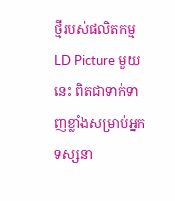ថ្មីរបស់ផលិតកម្ម LD Picture មួយនេះ ពិតជាទាក់ទាញខ្លាំងសម្រាប់អ្នកទស្សនា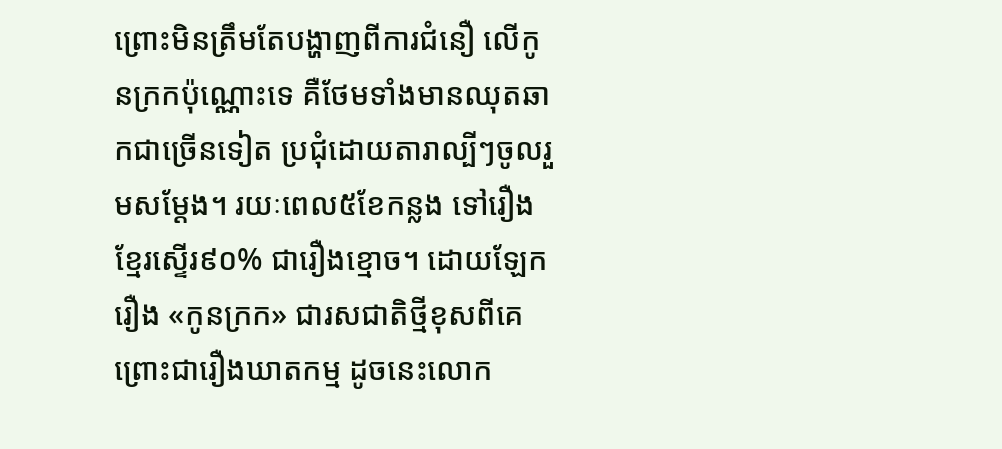ព្រោះមិនត្រឹមតែបង្ហាញពីការជំនឿ លើកូនក្រកប៉ុណ្ណោះទេ គឺថែមទាំងមានឈុតឆាកជាច្រើនទៀត ប្រជុំដោយតារាល្បីៗចូលរួមសម្ដែង។ រយៈពេល៥ខែកន្លង ទៅរឿងខ្មែរស្ទើរ៩០% ជារឿងខ្មោច។ ដោយឡែករឿង «កូនក្រក» ជារសជាតិថ្មីខុសពីគេ ព្រោះជារឿងឃាតកម្ម ដូចនេះលោក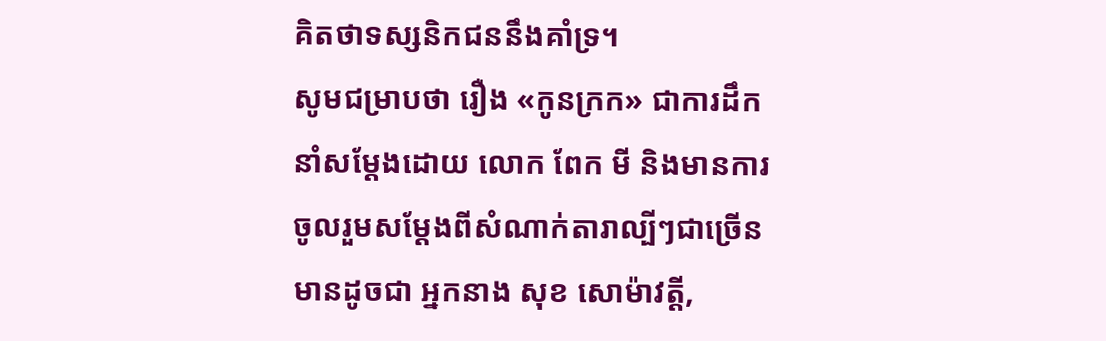គិតថាទស្សនិកជននឹងគាំទ្រ។
សូមជម្រាបថា រឿង «កូនក្រក» ជាការដឹកនាំសម្ដែងដោយ លោក ពែក មី និងមានការចូលរួមសម្ដែងពីសំណាក់តារាល្បីៗជាច្រើន មានដូចជា អ្នកនាង សុខ សោម៉ាវត្តី,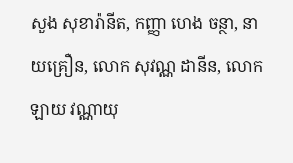សួង សុខារ៉ានីត, កញ្ញា ហេង ចន្ថា, នាយគ្រឿន, លោក សុវណ្ណ ដានីន, លោក ឡាយ វណ្ណាយុ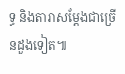ទ្ធ និងតារាសម្ដែងជាច្រើនដួងទៀត៕